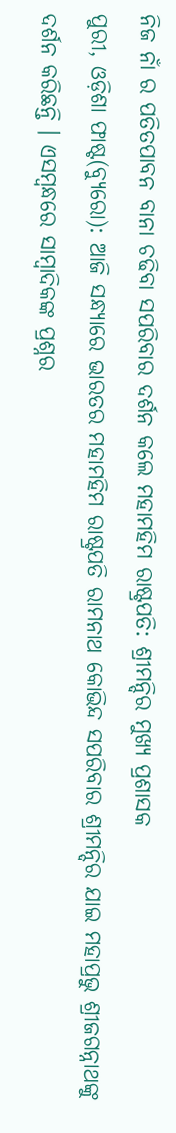ନିଜ ନାଁ ର ପତିତପାବନ ବାନା ଚଢିବା ସପରିବାର ଦର୍ଶନ କଲେ ମହାମହିମ ରାଷ୍ଟ୍ରପତି: ଶ୍ରୀମନ୍ଦିର ମୁଖ୍ୟ ପ୍ରଶାସକ
ପୁରୀ, ଓଡ଼ିଶା ଫାଷ୍ଟ(ବ୍ୟୁରୋ): ଆଜି ସନ୍ଧ୍ୟାରେ ଭାରତର ମହାମହିମ ରାଷ୍ଟ୍ରପତି ରାମନାଥ କୋଭିନ୍ଦ ସପରିବାର ଶ୍ରୀମନ୍ଦିର ଯାଇ ମହାପ୍ରଭୁ ଶ୍ରୀଜଗନ୍ନାଥଙ୍କୁ ଦର୍ଶନ କରିଛନ୍ତି । ଏସମ୍ୱନ୍ଧରେ ସାମ୍ବାଦିକଙ୍କ ପ୍ରଶ୍ନର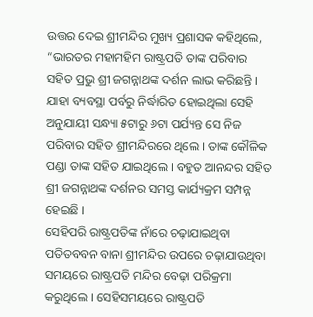ଉତ୍ତର ଦେଇ ଶ୍ରୀମନ୍ଦିର ମୁଖ୍ୟ ପ୍ରଶାସକ କହିଥିଲେ, “ଭାରତର ମହାମହିମ ରାଷ୍ଟ୍ରପତି ତାଙ୍କ ପରିବାର ସହିତ ପ୍ରଭୁ ଶ୍ରୀ ଜଗନ୍ନାଥଙ୍କ ଦର୍ଶନ ଲାଭ କରିଛନ୍ତି । ଯାହା ବ୍ୟବସ୍ଥା ପର୍ବରୁ ନିର୍ଦ୍ଧାରିତ ହୋଇଥିଲା ସେହି ଅନୁଯାୟୀ ସନ୍ଧ୍ୟା ୫ଟାରୁ ୬ଟା ପର୍ଯ୍ୟନ୍ତ ସେ ନିଜ ପରିବାର ସହିତ ଶ୍ରୀମନ୍ଦିରରେ ଥିଲେ । ତାଙ୍କ କୌଳିକ ପଣ୍ଡା ତାଙ୍କ ସହିତ ଯାଇଥିଲେ । ବହୁତ ଆନନ୍ଦର ସହିତ ଶ୍ରୀ ଜଗନ୍ନାଥଙ୍କ ଦର୍ଶନର ସମସ୍ତ କାର୍ଯ୍ୟକ୍ରମ ସମ୍ପନ୍ନ ହେଇଛି ।
ସେହିପରି ରାଷ୍ଟ୍ରପତିଙ୍କ ନାଁରେ ଚଢ଼ାଯାଇଥିବା ପତିତବବନ ବାନା ଶ୍ରୀମନ୍ଦିର ଉପରେ ଚଢ଼ାଯାଉଥିବା ସମୟରେ ରାଷ୍ଟ୍ରପତି ମନ୍ଦିର ବେଢ଼ା ପରିକ୍ରମା କରୁଥିଲେ । ସେହିସମୟରେ ରାଷ୍ଟ୍ରପତି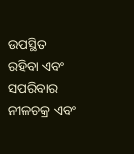ଉପସ୍ଥିତ ରହିବା ଏବଂ ସପରିବାର ନୀଳଚକ୍ର ଏବଂ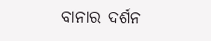ବାନାର ଦର୍ଶନ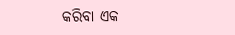କରିବା ଏକ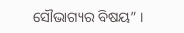ସୌଭାଗ୍ୟର ବିଷୟ” ।